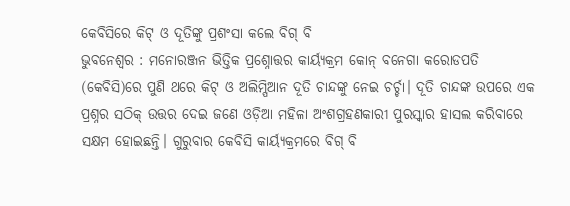କେବିସିରେ କିଟ୍ ଓ ଦୂତିଙ୍କୁ ପ୍ରଶଂସା କଲେ ବିଗ୍ ବି
ଭୁବନେଶ୍ବର : ମନୋରଞ୍ଜନ ଭିତ୍ତିକ ପ୍ରଶ୍ନୋତ୍ତର କାର୍ୟ୍ୟକ୍ରମ କୋନ୍ ବନେଗା କରୋଡପତି (କେବିସି)ରେ ପୁଣି ଥରେ କିଟ୍ ଓ ଅଲିମ୍ପିଆନ ଦୂତି ଚାନ୍ଦଙ୍କୁ ନେଇ ଚର୍ଚ୍ଚା। ଦୂତି ଚାନ୍ଦଙ୍କ ଉପରେ ଏକ ପ୍ରଶ୍ନର ସଠିକ୍ ଉତ୍ତର ଦେଇ ଜଣେ ଓଡ଼ିଆ ମହିଳା ଅଂଶଗ୍ରହଣକାରୀ ପୁରସ୍କାର ହାସଲ କରିବାରେ ସକ୍ଷମ ହୋଇଛନ୍ତି। ଗୁରୁବାର କେବିସି କାର୍ୟ୍ୟକ୍ରମରେ ବିଗ୍ ବି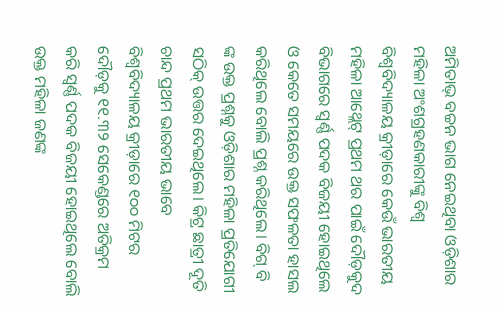ଅମିତାଭ୍ ବଚ୍ଚନ ଭାଗ ନେଇଥିବା ଓଡ଼ିଶାର ମହିଳା ଅଂଶଗ୍ରହଣକାରୀଙ୍କୁ ବିଶ୍ବ ବିଶ୍ବବିଦ୍ୟାଳୟ କ୍ରୀଡ଼ାରେ କେଉଁ ଭାରତୀୟ ମହିଳା ଆଥ୍ଲେଟ୍ ପ୍ରଥମ ଥର ପାଇଁ ଦୌଡ଼କୁଦ ବିଭାଗରେ ସ୍ବର୍ଣ୍ଣ ପଦକ ବିଜୟୀ ହୋଇଥିଲେ ଓ କେତେ ସମୟରେ ଉକ୍ତ ସଫଳତା ହାସଲ କରିଥିଲେ ବୋଲି ପ୍ରଶ୍ନ କରିଥିଲେ। ବିଗ୍ ବି ଙ୍କ ଉକ୍ତ ପ୍ରଶ୍ନକୁ ଓଡ଼ିଶାର ମହିଳା ପ୍ରତିଯୋଗୀ ସଠିକ୍ ଉତ୍ତର ଦେଇଥିଲେ। କିଟ୍ର ଛାତ୍ରୀ ଦୂତି ଚାନ୍ଦ ପ୍ରଥମ ଭାରତୀୟ ଭାବେ ବିଶ୍ବବିଦ୍ୟାଳୟ କ୍ରୀଡ଼ାରେ ୧୦୦ ମିଟର ଦୌଡ଼କୁ ୧୧.୩୨ ସେକେଣ୍ଡରେ ଅତିକ୍ରମ କରି ସ୍ବର୍ଣ୍ଣ ପଦକ ବିଜୟୀ ହୋଇଥିଲେ ବୋଲି ଉକ୍ତ ମହିଳା ଜଣଙ୍କ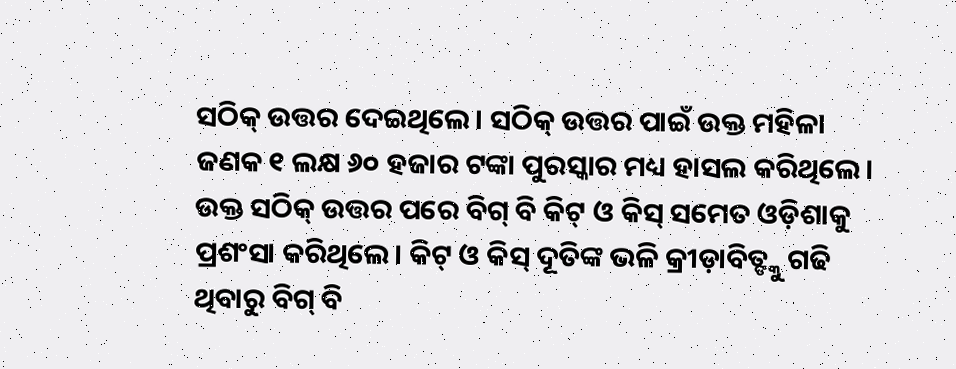ସଠିକ୍ ଉତ୍ତର ଦେଇଥିଲେ। ସଠିକ୍ ଉତ୍ତର ପାଇଁ ଉକ୍ତ ମହିଳା ଜଣକ ୧ ଲକ୍ଷ ୬୦ ହଜାର ଟଙ୍କା ପୁରସ୍କାର ମଧ୍ୟ ହାସଲ କରିଥିଲେ। ଉକ୍ତ ସଠିକ୍ ଉତ୍ତର ପରେ ବିଗ୍ ବି କିଟ୍ ଓ କିସ୍ ସମେତ ଓଡ଼ିଶାକୁ ପ୍ରଶଂସା କରିଥିଲେ। କିଟ୍ ଓ କିସ୍ ଦୂତିଙ୍କ ଭଳି କ୍ରୀଡ଼ାବିତ୍ଙ୍କୁ ଗଢି ଥିବାରୁ ବିଗ୍ ବି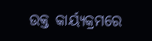ଉକ୍ତ କାର୍ୟ୍ୟକ୍ରମରେ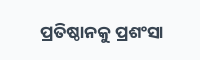ପ୍ରତିଷ୍ଠାନକୁ ପ୍ରଶଂସା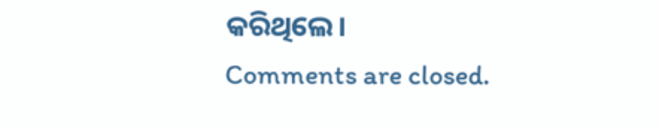କରିଥିଲେ।
Comments are closed.